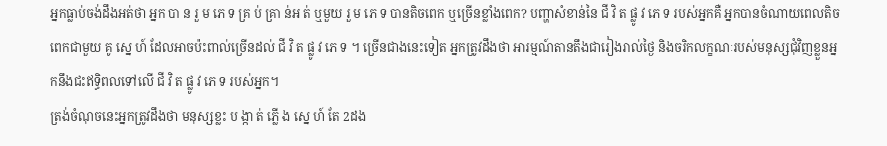អ្នកធ្លាប់ចង់ដឹងអត់ថា អ្នក បា ន រួ ម ភេ ទ គ្រ ប់ គ្រា ន់អ ត់ ឬមួយ រួ ម ភេ ទ បានតិចពេក ឬច្រើនខ្លាំងពេក? បញ្ហាសំខាន់នៃ ជី វិ ត ផ្លូ វ ភេ ទ របស់អ្នកគឺ អ្នកបានចំណាយពេលតិចពេកជាមួយ គូ ស្នេ ហ៍ ដែលអាចប៉ះពាល់ច្រើនដល់ ជី វិ ត ផ្លូ វ ភេ ទ ។ ច្រើនជាងនេះទៀត អ្នកត្រូវដឹងថា អារម្មណ៍តានតឹងជារៀងរាល់ថ្ងៃ និងចរិកលក្ខណៈរបស់មនុស្សជុំវិញខ្លួនអ្នកនឹងជះឥទ្ធិពលទៅលើ ជី វិ ត ផ្លូ វ ភេ ទ របស់អ្នក។
ត្រង់ចំណុចនេះអ្នកត្រូវដឹងថា មនុស្សខ្លះ ប ង្កា ត់ ភ្លើ ង ស្នេ ហ៍ តែ 2ដង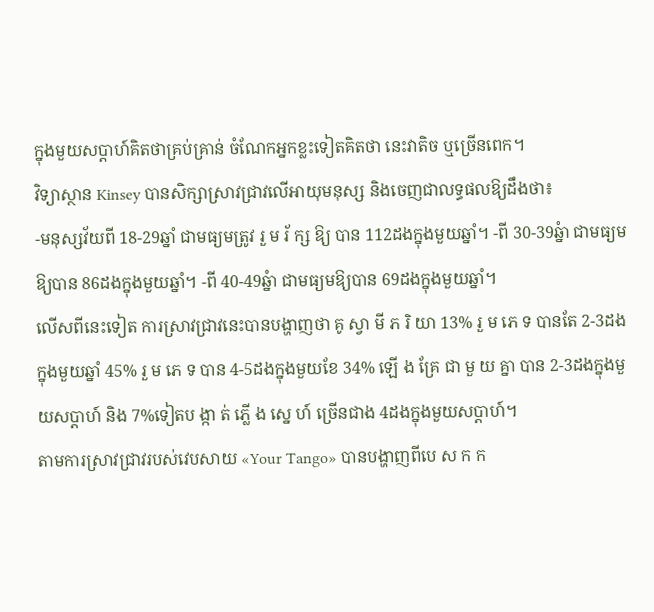ក្នុងមួយសប្តាហ៍គិតថាគ្រប់គ្រាន់ ចំណែកអ្នកខ្លះទៀតគិតថា នេះវាតិច ឬច្រើនពេក។
វិទ្យាស្ថាន Kinsey បានសិក្សាស្រាវជ្រាវលើអាយុមនុស្ស និងចេញជាលទ្ធផលឱ្យដឹងថា៖
-មនុស្សវ័យពី 18-29ឆ្នាំ ជាមធ្យមត្រូវ រួ ម រ័ ក្ស ឱ្យ បាន 112ដងក្នុងមួយឆ្នាំ។ -ពី 30-39ឆ្នំា ជាមធ្យមឱ្យបាន 86ដងក្នុងមួយឆ្នាំ។ -ពី 40-49ឆ្នំា ជាមធ្យមឱ្យបាន 69ដងក្នុងមួយឆ្នាំ។
លើសពីនេះទៀត ការស្រាវជ្រាវនេះបានបង្ហាញថា គូ ស្វា មី ភ រិ យា 13% រួ ម ភេ ទ បានតែ 2-3ដងក្នុងមួយឆ្នាំ 45% រួ ម ភេ ទ បាន 4-5ដងក្នុងមួយខែ 34% ឡើ ង គ្រែ ជា មួ យ គ្នា បាន 2-3ដងក្នុងមួយសប្តាហ៍ និង 7%ទៀតប ង្កា ត់ ភ្លើ ង ស្នេ ហ៍ ច្រើនជាង 4ដងក្នុងមួយសប្តាហ៍។
តាមការស្រាវជ្រាវរបស់វេបសាយ «Your Tango» បានបង្ហាញពីបេ ស ក ក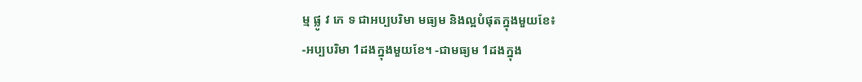ម្ម ផ្លូ វ ភេ ទ ជាអប្បបរិមា មធ្យម និងល្អបំផុតក្នុងមួយខែ៖
-អប្បបរិមា 1ដងក្នុងមួយខែ។ -ជាមធ្យម 1ដងក្នុង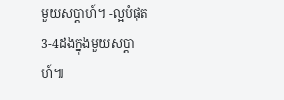មួយសប្តាហ៍។ -ល្អបំផុត 3-4ដងក្នុងមួយសប្តាហ៍៕